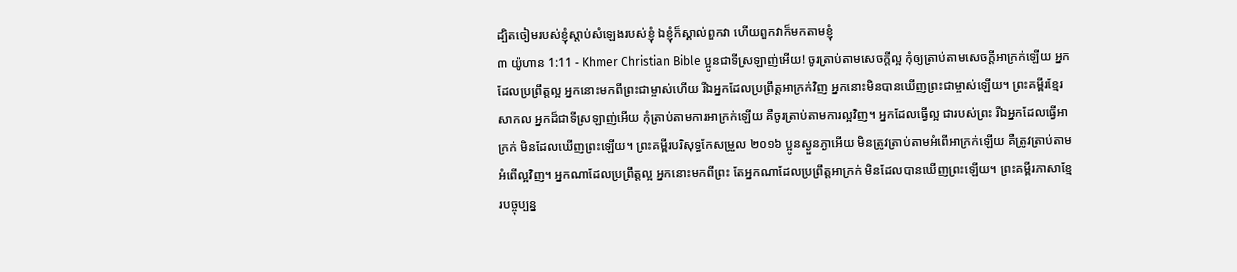ដ្បិតចៀមរបស់ខ្ញុំស្តាប់សំឡេងរបស់ខ្ញុំ ឯខ្ញុំក៏ស្គាល់ពួកវា ហើយពួកវាក៏មកតាមខ្ញុំ
៣ យ៉ូហាន 1:11 - Khmer Christian Bible ប្អូនជាទីស្រឡាញ់អើយ! ចូរត្រាប់តាមសេចក្ដីល្អ កុំឲ្យត្រាប់តាមសេចក្ដីអាក្រក់ឡើយ អ្នកដែលប្រព្រឹត្ដល្អ អ្នកនោះមកពីព្រះជាម្ចាស់ហើយ រីឯអ្នកដែលប្រព្រឹត្ដអាក្រក់វិញ អ្នកនោះមិនបានឃើញព្រះជាម្ចាស់ឡើយ។ ព្រះគម្ពីរខ្មែរសាកល អ្នកដ៏ជាទីស្រឡាញ់អើយ កុំត្រាប់តាមការអាក្រក់ឡើយ គឺចូរត្រាប់តាមការល្អវិញ។ អ្នកដែលធ្វើល្អ ជារបស់ព្រះ រីឯអ្នកដែលធ្វើអាក្រក់ មិនដែលឃើញព្រះឡើយ។ ព្រះគម្ពីរបរិសុទ្ធកែសម្រួល ២០១៦ ប្អូនស្ងួនភ្ងាអើយ មិនត្រូវត្រាប់តាមអំពើអាក្រក់ឡើយ គឺត្រូវត្រាប់តាមអំពើល្អវិញ។ អ្នកណាដែលប្រព្រឹត្តល្អ អ្នកនោះមកពីព្រះ តែអ្នកណាដែលប្រព្រឹត្តអាក្រក់ មិនដែលបានឃើញព្រះឡើយ។ ព្រះគម្ពីរភាសាខ្មែរបច្ចុប្បន្ន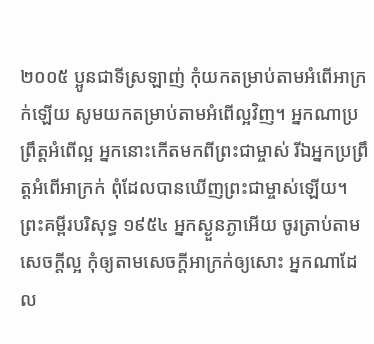២០០៥ ប្អូនជាទីស្រឡាញ់ កុំយកតម្រាប់តាមអំពើអាក្រក់ឡើយ សូមយកតម្រាប់តាមអំពើល្អវិញ។ អ្នកណាប្រព្រឹត្តអំពើល្អ អ្នកនោះកើតមកពីព្រះជាម្ចាស់ រីឯអ្នកប្រព្រឹត្តអំពើអាក្រក់ ពុំដែលបានឃើញព្រះជាម្ចាស់ឡើយ។ ព្រះគម្ពីរបរិសុទ្ធ ១៩៥៤ អ្នកស្ងួនភ្ងាអើយ ចូរត្រាប់តាមសេចក្ដីល្អ កុំឲ្យតាមសេចក្ដីអាក្រក់ឲ្យសោះ អ្នកណាដែល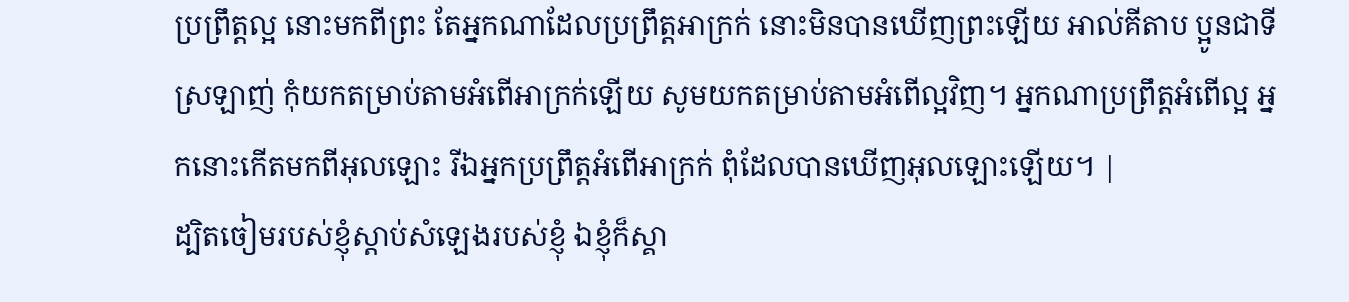ប្រព្រឹត្តល្អ នោះមកពីព្រះ តែអ្នកណាដែលប្រព្រឹត្តអាក្រក់ នោះមិនបានឃើញព្រះឡើយ អាល់គីតាប ប្អូនជាទីស្រឡាញ់ កុំយកតម្រាប់តាមអំពើអាក្រក់ឡើយ សូមយកតម្រាប់តាមអំពើល្អវិញ។ អ្នកណាប្រព្រឹត្ដអំពើល្អ អ្នកនោះកើតមកពីអុលឡោះ រីឯអ្នកប្រព្រឹត្ដអំពើអាក្រក់ ពុំដែលបានឃើញអុលឡោះឡើយ។ |
ដ្បិតចៀមរបស់ខ្ញុំស្តាប់សំឡេងរបស់ខ្ញុំ ឯខ្ញុំក៏ស្គា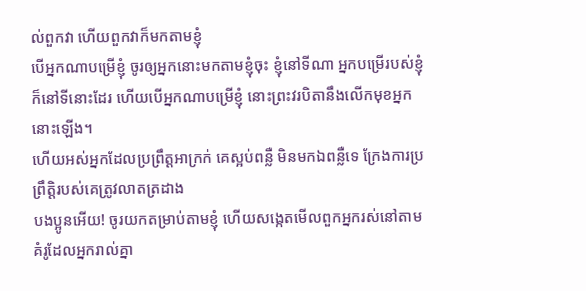ល់ពួកវា ហើយពួកវាក៏មកតាមខ្ញុំ
បើអ្នកណាបម្រើខ្ញុំ ចូរឲ្យអ្នកនោះមកតាមខ្ញុំចុះ ខ្ញុំនៅទីណា អ្នកបម្រើរបស់ខ្ញុំក៏នៅទីនោះដែរ ហើយបើអ្នកណាបម្រើខ្ញុំ នោះព្រះវរបិតានឹងលើកមុខអ្នកនោះឡើង។
ហើយអស់អ្នកដែលប្រព្រឹត្ដអាក្រក់ គេស្អប់ពន្លឺ មិនមកឯពន្លឺទេ ក្រែងការប្រព្រឹត្តិរបស់គេត្រូវលាតត្រដាង
បងប្អូនអើយ! ចូរយកតម្រាប់តាមខ្ញុំ ហើយសង្កេតមើលពួកអ្នករស់នៅតាមគំរូដែលអ្នករាល់គ្នា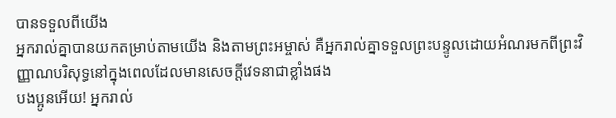បានទទួលពីយើង
អ្នករាល់គ្នាបានយកតម្រាប់តាមយើង និងតាមព្រះអម្ចាស់ គឺអ្នករាល់គ្នាទទួលព្រះបន្ទូលដោយអំណរមកពីព្រះវិញ្ញាណបរិសុទ្ធនៅក្នុងពេលដែលមានសេចក្ដីវេទនាជាខ្លាំងផង
បងប្អូនអើយ! អ្នករាល់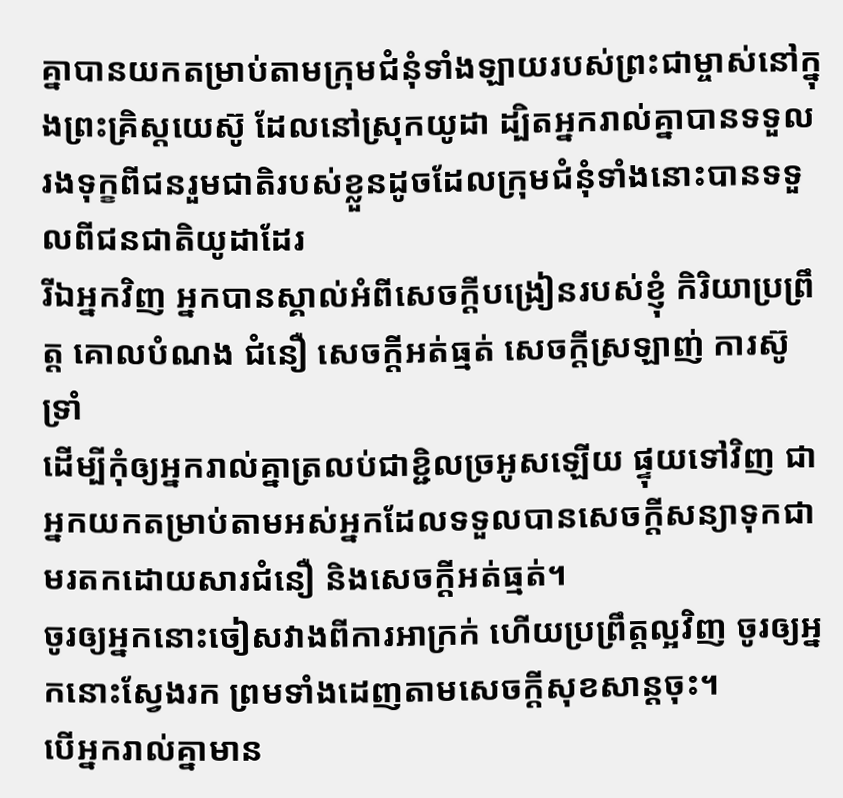គ្នាបានយកតម្រាប់តាមក្រុមជំនុំទាំងឡាយរបស់ព្រះជាម្ចាស់នៅក្នុងព្រះគ្រិស្ដយេស៊ូ ដែលនៅស្រុកយូដា ដ្បិតអ្នករាល់គ្នាបានទទួលរងទុក្ខពីជនរួមជាតិរបស់ខ្លួនដូចដែលក្រុមជំនុំទាំងនោះបានទទួលពីជនជាតិយូដាដែរ
រីឯអ្នកវិញ អ្នកបានស្គាល់អំពីសេចក្ដីបង្រៀនរបស់ខ្ញុំ កិរិយាប្រព្រឹត្ដ គោលបំណង ជំនឿ សេចក្ដីអត់ធ្មត់ សេចក្ដីស្រឡាញ់ ការស៊ូទ្រាំ
ដើម្បីកុំឲ្យអ្នករាល់គ្នាត្រលប់ជាខ្ជិលច្រអូសឡើយ ផ្ទុយទៅវិញ ជាអ្នកយកតម្រាប់តាមអស់អ្នកដែលទទួលបានសេចក្ដីសន្យាទុកជាមរតកដោយសារជំនឿ និងសេចក្តីអត់ធ្មត់។
ចូរឲ្យអ្នកនោះចៀសវាងពីការអាក្រក់ ហើយប្រព្រឹត្ដល្អវិញ ចូរឲ្យអ្នកនោះស្វែងរក ព្រមទាំងដេញតាមសេចក្ដីសុខសាន្ដចុះ។
បើអ្នករាល់គ្នាមាន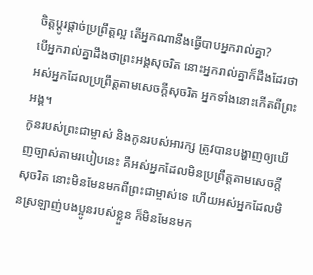ចិត្ដប្ដូរផ្ដាច់ប្រព្រឹត្ដល្អ តើអ្នកណានឹងធ្វើបាបអ្នករាល់គ្នា?
បើអ្នករាល់គ្នាដឹងថាព្រះអង្គសុចរិត នោះអ្នករាល់គ្នាក៏ដឹងដែរថា អស់អ្នកដែលប្រព្រឹត្ដតាមសេចក្ដីសុចរិត អ្នកទាំងនោះកើតពីព្រះអង្គ។
កូនរបស់ព្រះជាម្ចាស់ និងកូនរបស់អារក្ស ត្រូវបានបង្ហាញឲ្យឃើញច្បាស់តាមរបៀបនេះ គឺអស់អ្នកដែលមិនប្រព្រឹត្ដតាមសេចក្ដីសុចរិត នោះមិនមែនមកពីព្រះជាម្ចាស់ទេ ហើយអស់អ្នកដែលមិនស្រឡាញ់បងប្អូនរបស់ខ្លួន ក៏មិនមែនមក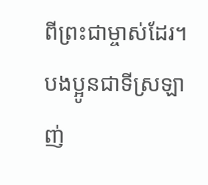ពីព្រះជាម្ចាស់ដែរ។
បងប្អូនជាទីស្រឡាញ់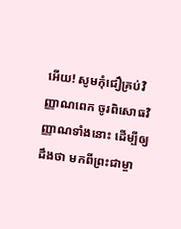អើយ! សូមកុំជឿគ្រប់វិញ្ញាណពេក ចូរពិសោធវិញ្ញាណទាំងនោះ ដើម្បីឲ្យដឹងថា មកពីព្រះជាម្ចា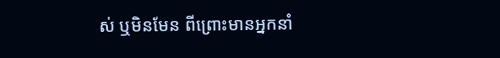ស់ ឬមិនមែន ពីព្រោះមានអ្នកនាំ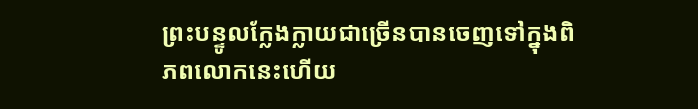ព្រះបន្ទូលក្លែងក្លាយជាច្រើនបានចេញទៅក្នុងពិភពលោកនេះហើយ